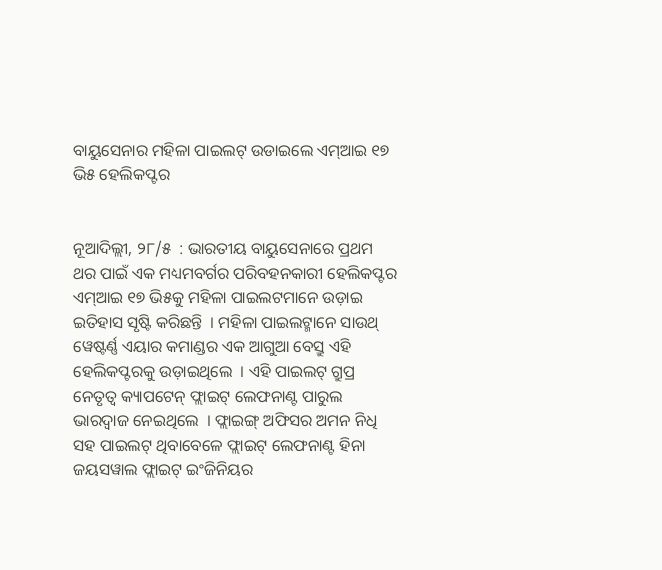ବାୟୁସେନାର ମହିଳା ପାଇଲଟ୍ ଉଡାଇଲେ ଏମ୍ଆଇ ୧୭ ଭି୫ ହେଲିକପ୍ଟର


ନୂଆଦିଲ୍ଲୀ, ୨୮/୫  : ଭାରତୀୟ ବାୟୁସେନାରେ ପ୍ରଥମ ଥର ପାଇଁ ଏକ ମଧ୍ୟମବର୍ଗର ପରିବହନକାରୀ ହେଲିକପ୍ଟର ଏମ୍ଆଇ ୧୭ ଭି୫କୁ ମହିଳା ପାଇଲଟମାନେ ଉଡ଼ାଇ ଇତିହାସ ସୃଷ୍ଟି କରିଛନ୍ତି  । ମହିଳା ପାଇଲଟ୍ମାନେ ସାଉଥ୍ ୱେଷ୍ଟର୍ଣ୍ଣ ଏୟାର କମାଣ୍ଡର ଏକ ଆଗୁଆ ବେସ୍ରୁ ଏହି ହେଲିକପ୍ଟରକୁ ଉଡ଼ାଇଥିଲେ  । ଏହି ପାଇଲଟ୍ ଗ୍ରୁପ୍ର ନେତୃତ୍ୱ କ୍ୟାପଟେନ୍ ଫ୍ଲାଇଟ୍ ଲେଫନାଣ୍ଟ ପାରୁଲ ଭାରଦ୍ୱାଜ ନେଇଥିଲେ  । ଫ୍ଲାଇଙ୍ଗ୍ ଅଫିସର ଅମନ ନିଧି ସହ ପାଇଲଟ୍ ଥିବାବେଳେ ଫ୍ଲାଇଟ୍ ଲେଫନାଣ୍ଟ ହିନା ଜୟସୱାଲ ଫ୍ଲାଇଟ୍ ଇଂଜିନିୟର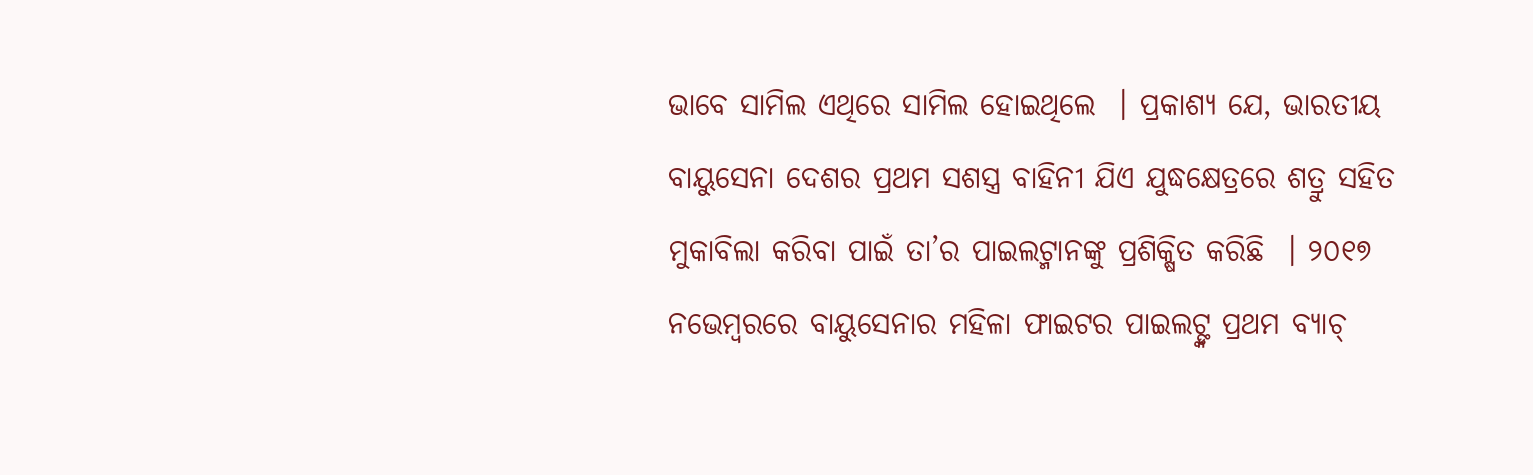ଭାବେ ସାମିଲ ଏଥିରେ ସାମିଲ ହୋଇଥିଲେ  । ପ୍ରକାଶ୍ୟ ଯେ, ଭାରତୀୟ ବାୟୁସେନା ଦେଶର ପ୍ରଥମ ସଶସ୍ତ୍ର ବାହିନୀ ଯିଏ ଯୁଦ୍ଧକ୍ଷେତ୍ରରେ ଶତ୍ରୁ ସହିତ ମୁକାବିଲା କରିବା ପାଇଁ ତା’ର ପାଇଲଟ୍ମାନଙ୍କୁ ପ୍ରଶିକ୍ଷିତ କରିଛି  । ୨୦୧୭ ନଭେମ୍ବରରେ ବାୟୁସେନାର ମହିଳା ଫାଇଟର ପାଇଲଟ୍ଙ୍କ ପ୍ରଥମ ବ୍ୟାଚ୍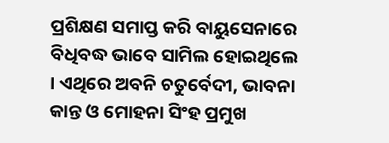ପ୍ରଶିକ୍ଷଣ ସମାପ୍ତ କରି ବାୟୁସେନାରେ ବିଧିବଦ୍ଧ ଭାବେ ସାମିଲ ହୋଇଥିଲେ  । ଏଥିରେ ଅବନି ଚତୁର୍ବେଦୀ, ଭାବନା କାନ୍ତ ଓ ମୋହନା ସିଂହ ପ୍ରମୁଖ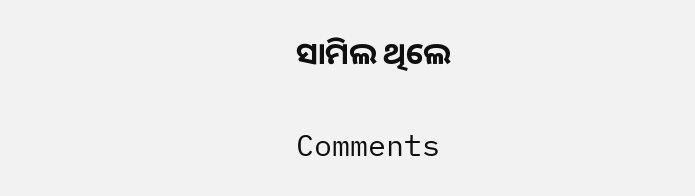ସାମିଲ ଥିଲେ

Comments